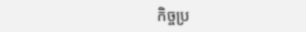កិច្ចប្រ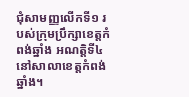ជុំសាមញ្ញលើកទី១ របស់ក្រុមប្រឹក្សាខេត្តកំពង់ឆ្នាំង អណត្តិទី៤ នៅសាលាខេត្តកំពង់ឆ្នាំង។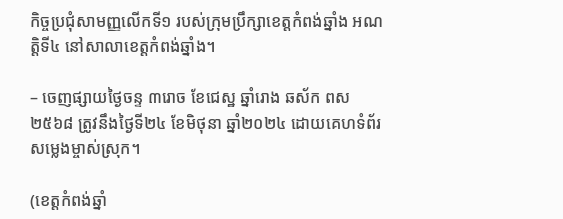កិច្ចប្រជុំសាមញ្ញលើកទី១ របស់ក្រុមប្រឹក្សាខេត្តកំពង់ឆ្នាំង អណត្តិទី៤ នៅសាលាខេត្តកំពង់ឆ្នាំង។

– ចេញផ្សាយថ្ងៃចន្ទ ៣រោច ខែជេស្ឋ ឆ្នាំរោង ឆស័ក ពស ២៥៦៨ ត្រូវនឹងថ្ងៃទី២៤ ខែមិថុនា ឆ្នាំ២០២៤ ដោយគេហទំព័រ សម្លេងម្ចាស់ស្រុក។

(ខេត្តកំពង់ឆ្នាំ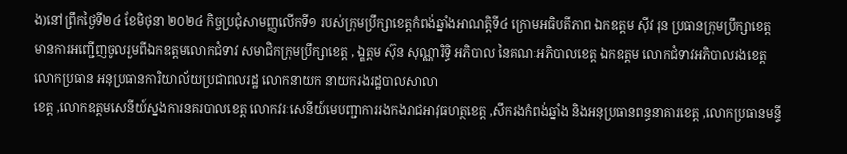ង)នៅព្រឹកថ្ងៃទី២៤ ខែមិថុនា ២០២៤ កិច្ចប្រជុំសាមញ្ញលើកទី១ របស់ក្រុមប្រឹក្សាខេត្តកំពង់ឆ្នាំងអាណត្តិទី៤ ក្រោមអធិបតីភាព ឯកឧត្តម ស៊ីវ រុន ប្រធានក្រុមប្រឹក្សាខេត្ត មានការអញ្ជើញចូលរួមពីឯកឧត្តមលោកជំទាវ សមាជិកក្រុមប្រឹក្សាខេត្ត , ឯ្ឧត្តម ស៊ុន សុណ្ណារិទ្ធិ អភិបាល នៃគណៈអភិបាលខេត្ត ឯកឧត្តម លោកជំទាវអភិបាលរងខេត្ត លោកប្រធាន អនុប្រធានការិយាល័យប្រជាពលរដ្ឋ លោកនាយក នាយករងរដ្ឋបាលសាលា
ខេត្ត ,លោកឧត្តមសេនីយ៍ស្នងការនគរបាលខេត្ត លោកវរៈសេនីយ៍មេបញ្ជាការរងកងរាជអាវុធហត្ថខេត្ត ,សឹករងកំពង់ឆ្នាំង និងអនុប្រធានពន្ធនាគារខេត្ត ,លោកប្រធានមន្ទី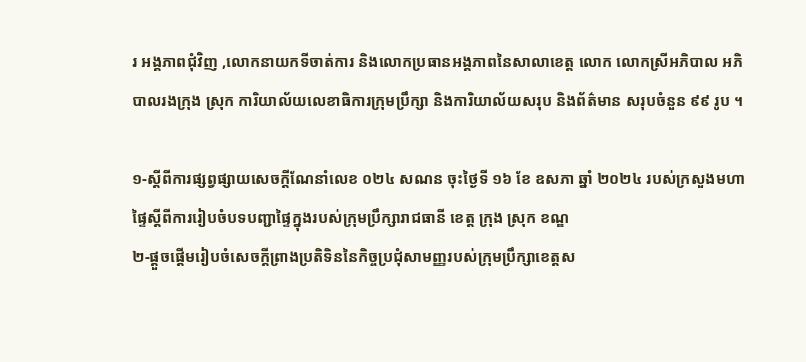រ អង្គភាពជុំវិញ ,លោកនាយកទីចាត់ការ និងលោកប្រធានអង្គភាពនៃសាលាខេត្ត លោក លោកស្រីអភិបាល អភិបាលរងក្រុង ស្រុក ការិយាល័យលេខាធិការក្រុមប្រឹក្សា និងការិយាល័យសរុប និងព័ត៌មាន សរុបចំនួន ៩៩ រូប ។

១-ស្ដីពីការផ្សព្វផ្សាយសេចក្តីណែនាំលេខ ០២៤ សណន ចុះថ្ងៃទី ១៦ ខែ ឧសភា ឆ្នាំ ២០២៤ របស់ក្រសួងមហាផ្ទៃស្តីពីការរៀបចំបទបញ្ជាផ្ទៃក្នុងរបស់ក្រុមប្រឹក្សារាជធានី ខេត្ត ក្រុង ស្រុក ខណ្ឌ
២-ផ្តួចផ្តើមរៀបចំសេចក្តីព្រាងប្រតិទិននៃកិច្ចប្រជុំសាមញ្ញរបស់ក្រុមប្រឹក្សាខេត្តស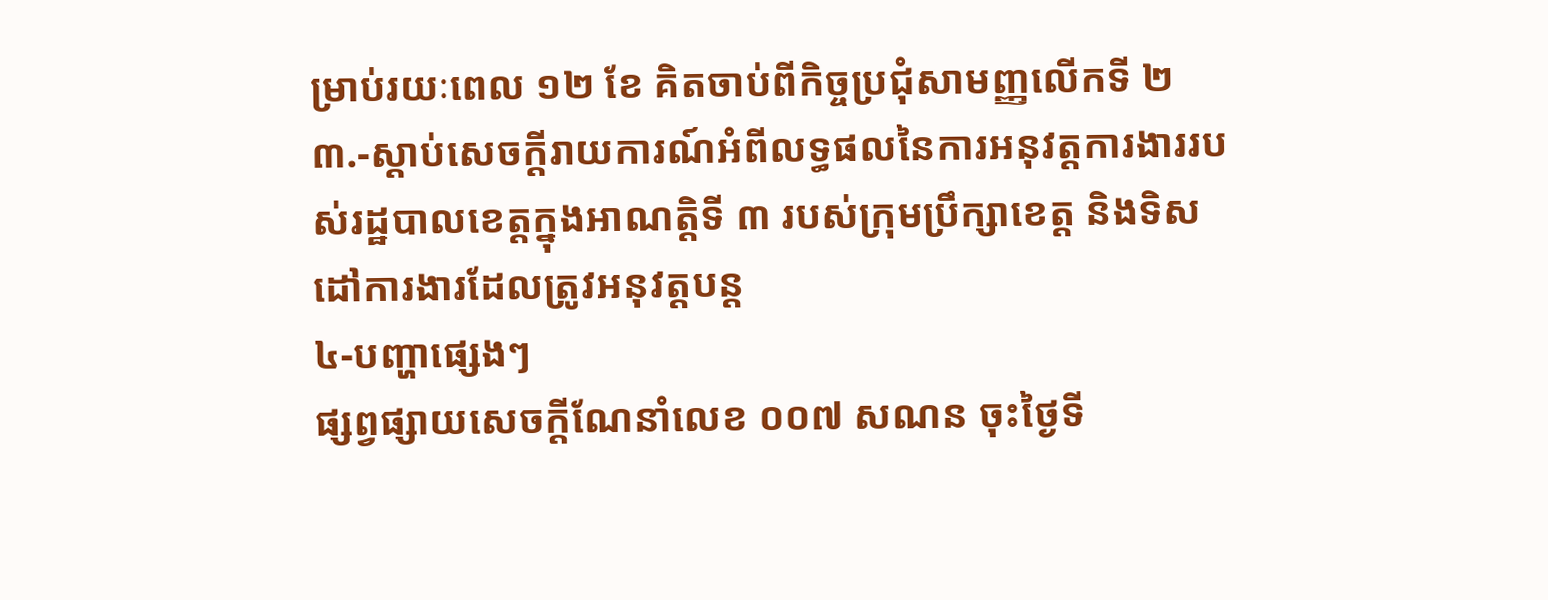ម្រាប់រយៈពេល ១២ ខែ គិតចាប់ពីកិច្ចប្រជុំសាមញ្ញលើកទី ២
៣.-ស្តាប់សេចក្តីរាយការណ៍អំពីលទ្ធផលនៃការអនុវត្តការងាររបស់រដ្ឋបាលខេត្តក្នុងអាណត្តិទី ៣ របស់ក្រុមប្រឹក្សាខេត្ត និងទិសដៅការងារដែលត្រូវអនុវត្តបន្ត
៤-បញ្ហាផ្សេងៗ
ផ្សព្វផ្សាយសេចក្តីណែនាំលេខ ០០៧ សណន ចុះថ្ងៃទី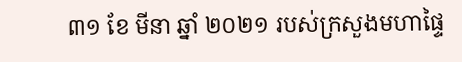៣១ ខែ មីនា ឆ្នាំ ២០២១ របស់ក្រសួងមហាផ្ទៃ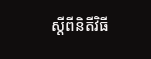ស្តីពីនិតីវិធី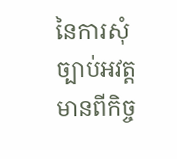នៃការសុំច្បាប់អវត្តមានពីកិច្ច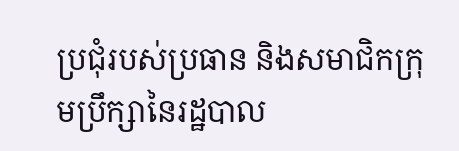ប្រជុំរបស់ប្រធាន និងសមាជិកក្រុមប្រឹក្សានៃរដ្ឋបាល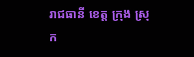រាជធានី ខេត្ត ក្រុង ស្រុក